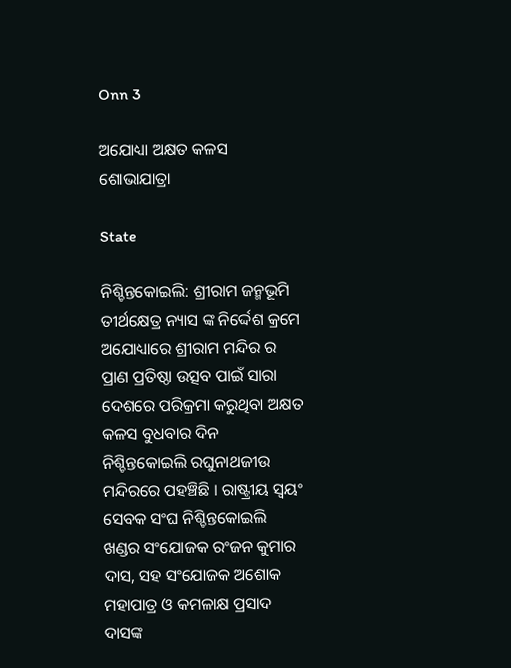Onn 3

ଅଯୋଧ୍ୟା ଅକ୍ଷତ କଳସ ଶୋଭାଯାତ୍ରା

State

ନିଶ୍ଚିନ୍ତକୋଇଲି: ଶ୍ରୀରାମ ଜନ୍ମଭୂମି ତୀର୍ଥକ୍ଷେତ୍ର ନ୍ୟାସ ଙ୍କ ନିର୍ଦ୍ଦେଶ କ୍ରମେ ଅଯୋଧ୍ୟାରେ ଶ୍ରୀରାମ ମନ୍ଦିର ର ପ୍ରାଣ ପ୍ରତିଷ୍ଠା ଉତ୍ସବ ପାଇଁ ସାରା ଦେଶରେ ପରିକ୍ରମା କରୁଥିବା ଅକ୍ଷତ କଳସ ବୁଧବାର ଦିନ ନିଶ୍ଚିନ୍ତକୋଇଲି ରଘୁନାଥଜୀଉ ମନ୍ଦିରରେ ପହଞ୍ଚିଛି । ରାଷ୍ଟ୍ରୀୟ ସ୍ୱୟଂ ସେବକ ସଂଘ ନିଶ୍ଚିନ୍ତକୋଇଲି ଖଣ୍ଡର ସଂଯୋଜକ ରଂଜନ କୁମାର ଦାସ, ସହ ସଂଯୋଜକ ଅଶୋକ ମହାପାତ୍ର ଓ କମଳାକ୍ଷ ପ୍ରସାଦ ଦାସଙ୍କ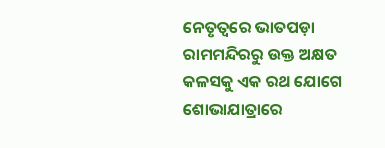ନେତୃତ୍ୱରେ ଭାତପଡ଼ା ରାମମନ୍ଦିରରୁ ଉକ୍ତ ଅକ୍ଷତ କଳସକୁ ଏକ ରଥ ଯୋଗେ ଶୋଭାଯାତ୍ରାରେ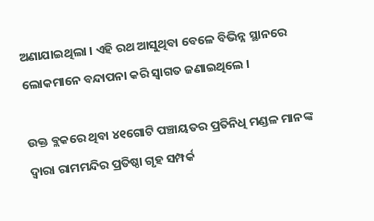ଅଣାଯାଇଥିଲା । ଏହି ରଥ ଆସୁଥିବା ବେଳେ ବିଭିନ୍ନ ସ୍ଥାନରେ ଲୋକମାନେ ବନ୍ଦାପନା କରି ସ୍ୱାଗତ ଜଣାଇଥିଲେ ।

ଉକ୍ତ ବ୍ଲକରେ ଥିବା ୪୧ଗୋଟି ପଞ୍ଚାୟତର ପ୍ରତିନିଧି ମଣ୍ଡଳ ମାନଙ୍କ ଦ୍ୱାରା ରାମମନ୍ଦିର ପ୍ରତିଷ୍ଠା ଗୃହ ସମ୍ପର୍କ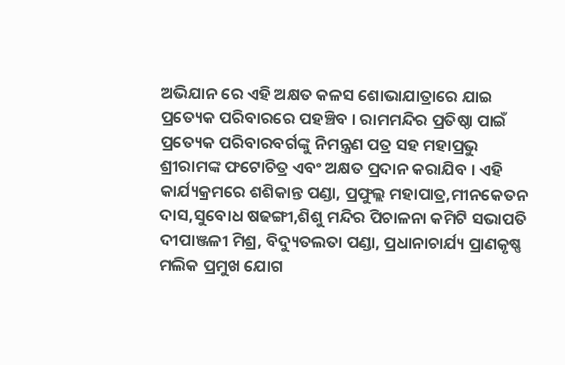ଅଭିଯାନ ରେ ଏହି ଅକ୍ଷତ କଳସ ଶୋଭାଯାତ୍ରାରେ ଯାଇ ପ୍ରତ୍ୟେକ ପରିବାରରେ ପହଞ୍ଚିବ । ରାମମନ୍ଦିର ପ୍ରତିଷ୍ଠା ପାଇଁ ପ୍ରତ୍ୟେକ ପରିବାରବର୍ଗଙ୍କୁ ନିମନ୍ତ୍ରଣ ପତ୍ର ସହ ମହାପ୍ରଭୁ ଶ୍ରୀରାମଙ୍କ ଫଟୋଚିତ୍ର ଏବଂ ଅକ୍ଷତ ପ୍ରଦାନ କରାଯିବ । ଏହି କାର୍ଯ୍ୟକ୍ରମରେ ଶଶିକାନ୍ତ ପଣ୍ଡା, ପ୍ରଫୁଲ୍ଲ ମହାପାତ୍ର,ମୀନକେତନ ଦାସ,ସୁବୋଧ ଷଢଙ୍ଗୀ,ଶିଶୁ ମନ୍ଦିର ପିଚାଳନା କମିଟି ସଭାପତି ଦୀପାଞ୍ଜଳୀ ମିଶ୍ର, ବିଦ୍ୟୁତଲତା ପଣ୍ଡା, ପ୍ରଧାନାଚାର୍ଯ୍ୟ ପ୍ରାଣକୃଷ୍ଣ ମଲିକ ପ୍ରମୁଖ ଯୋଗ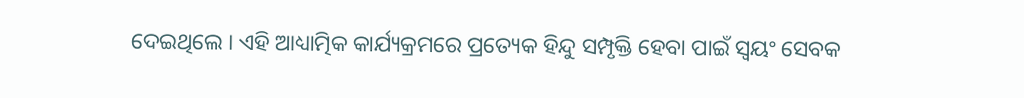ଦେଇଥିଲେ । ଏହି ଆଧ୍ୟାତ୍ମିକ କାର୍ଯ୍ୟକ୍ରମରେ ପ୍ରତ୍ୟେକ ହିନ୍ଦୁ ସମ୍ପୃକ୍ତି ହେବା ପାଇଁ ସ୍ୱୟଂ ସେବକ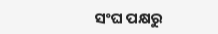ସଂଘ ପକ୍ଷରୁ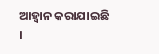ଆହ୍ୱାନ କରାଯାଇଛି ।